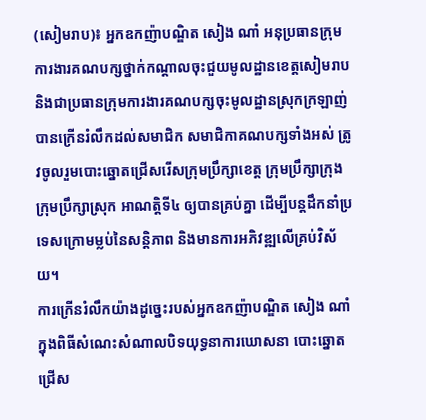(សៀមរាប)៖ អ្នកឧកញ៉ាបណ្ឌិត សៀង ណាំ អនុប្រធានក្រុមការងារគណបក្សថ្នាក់កណ្តាលចុះជួយមូលដ្ឋានខេត្តសៀមរាប និងជាប្រធានក្រុមការងារគណបក្សចុះមូលដ្ឋានស្រុកក្រឡាញ់ បានក្រើនរំលឹកដល់សមាជិក សមាជិកាគណបក្សទាំងអស់ ត្រូវចូលរួមបោះឆ្នោតជ្រើសរើសក្រុមប្រឹក្សាខេត្ត ក្រុមប្រឹក្សាក្រុងក្រុមប្រឹក្សាស្រុក អាណត្តិទី៤ ឲ្យបានគ្រប់គ្នា ដើម្បីបន្តដឹកនាំប្រទេសក្រោមម្លប់នៃសន្តិភាព និងមានការអភិវឌ្ឍលើគ្រប់វិស័យ។
ការក្រើនរំលឹកយ៉ាងដូច្នេះរបស់អ្នកឧកញ៉ាបណ្ឌិត សៀង ណាំ ក្នុងពិធីសំណេះសំណាលបិទយុទ្ធនាការឃោសនា បោះឆ្នោតជ្រើស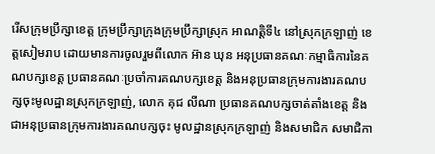រើសក្រុមប្រឹក្សាខេត្ត ក្រុមប្រឹក្សាក្រុងក្រុមប្រឹក្សាស្រុក អាណត្តិទី៤ នៅស្រុកក្រឡាញ់ ខេត្តសៀមរាប ដោយមានការចូលរួមពីលោក អ៊ាន ឃុន អនុប្រធានគណៈកម្មាធិការនៃគណបក្សខេត្ត ប្រធានគណៈប្រចាំការគណបក្សខេត្ត និងអនុប្រធានក្រុមការងារគណបក្សចុះមូលដ្ឋានស្រុកក្រឡាញ់, លោក គុជ លីណា ប្រធានគណបក្សចាត់តាំងខេត្ត និងជាអនុប្រធានក្រុមការងារគណបក្សចុះ មូលដ្ឋានស្រុកក្រឡាញ់ និងសមាជិក សមាជិកា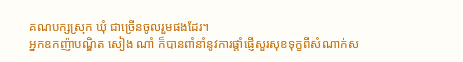គណបក្សស្រុក ឃុំ ជាច្រើនចូលរួមផងដែរ។
អ្នកឧកញ៉ាបណ្ឌិត សៀង ណាំ ក៏បានពាំនាំនូវការផ្តាំផ្ញើសួរសុខទុក្ខពីសំណាក់ស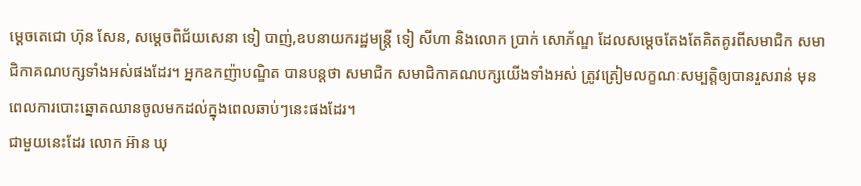ម្ដេចតេជោ ហ៊ុន សែន, សម្ដេចពិជ័យសេនា ទៀ បាញ់,ឧបនាយករដ្ឋមន្ត្រី ទៀ សីហា និងលោក ប្រាក់ សោភ័ណ្ឌ ដែលសម្តេចតែងតែគិតគូរពីសមាជិក សមាជិកាគណបក្សទាំងអស់ផងដែរ។ អ្នកឧកញ៉ាបណ្ឌិត បានបន្តថា សមាជិក សមាជិកាគណបក្សយើងទាំងអស់ ត្រូវត្រៀមលក្ខណៈសម្បត្តិឲ្យបានរួសរាន់ មុនពេលការបោះឆ្នោតឈានចូលមកដល់ក្នុងពេលឆាប់ៗនេះផងដែរ។
ជាមួយនេះដែរ លោក អ៊ាន ឃុ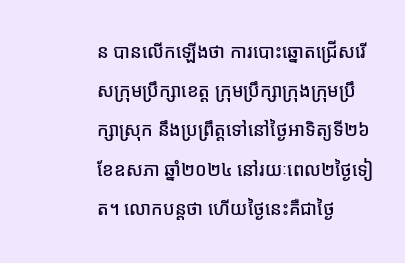ន បានលើកឡើងថា ការបោះឆ្នោតជ្រើសរើសក្រុមប្រឹក្សាខេត្ត ក្រុមប្រឹក្សាក្រុងក្រុមប្រឹក្សាស្រុក នឹងប្រព្រឹត្តទៅនៅថ្ងៃអាទិត្យទី២៦ ខែឧសភា ឆ្នាំ២០២៤ នៅរយៈពេល២ថ្ងៃទៀត។ លោកបន្តថា ហើយថ្ងៃនេះគឺជាថ្ងៃ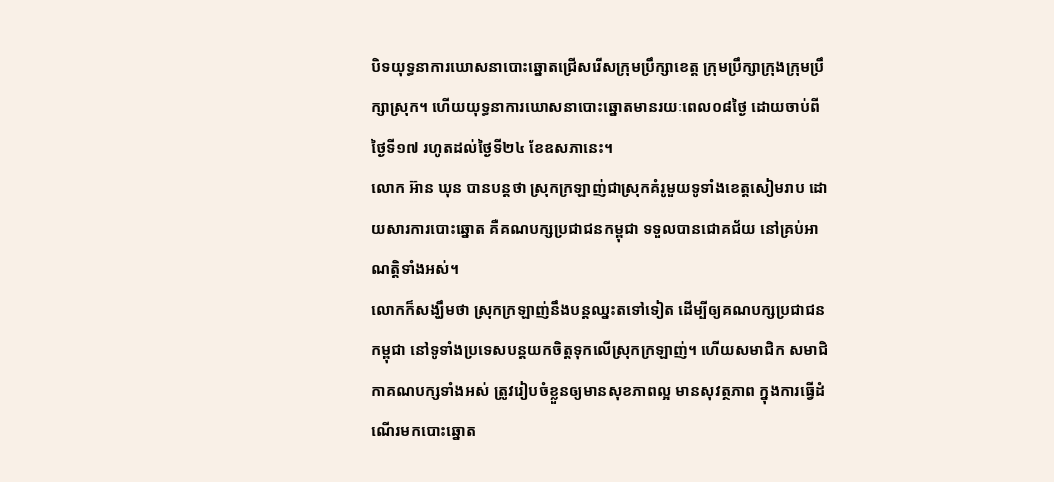បិទយុទ្ធនាការឃោសនាបោះឆ្នោតជ្រើសរើសក្រុមប្រឹក្សាខេត្ត ក្រុមប្រឹក្សាក្រុងក្រុមប្រឹក្សាស្រុក។ ហើយយុទ្ធនាការឃោសនាបោះឆ្នោតមានរយៈពេល០៨ថ្ងៃ ដោយចាប់ពីថ្ងៃទី១៧ រហូតដល់ថ្ងៃទី២៤ ខែឧសភានេះ។
លោក អ៊ាន ឃុន បានបន្តថា ស្រុកក្រឡាញ់ជាស្រុកគំរូមួយទូទាំងខេត្តសៀមរាប ដោយសារការបោះឆ្នោត គឺគណបក្សប្រជាជនកម្ពុជា ទទួលបានជោគជ័យ នៅគ្រប់អាណត្តិទាំងអស់។
លោកក៏សង្ឃឹមថា ស្រុកក្រឡាញ់នឹងបន្តឈ្នះតទៅទៀត ដើម្បីឲ្យគណបក្សប្រជាជនកម្ពុជា នៅទូទាំងប្រទេសបន្តយកចិត្តទុកលើស្រុកក្រឡាញ់។ ហើយសមាជិក សមាជិកាគណបក្សទាំងអស់ ត្រូវរៀបចំខ្លួនឲ្យមានសុខភាពល្អ មានសុវត្ថភាព ក្នុងការធ្វើដំណើរមកបោះឆ្នោត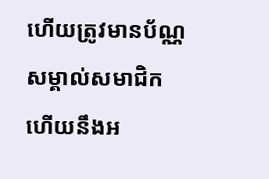ហើយត្រូវមានប័ណ្ណសម្គាល់សមាជិក ហើយនឹងអ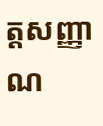ត្តសញ្ញាណ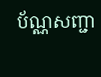ប័ណ្ណសញ្ជា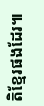តិខ្មែរផងដែរ៕